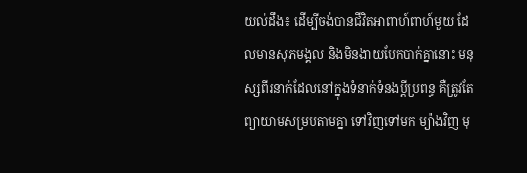យល់ដឹង៖ ដើម្បីចង់បានជីវិតអាពាហ៍ពាហ៍មួយ ដែលមានសុភមង្គល និងមិនងាយបែកបាក់គ្នានោះ មនុស្សពីរនាក់ដែលនៅក្នុងទំនាក់ទំនងប្តីប្រពន្ធ គឺត្រូវតែព្យាយាមសម្របតាមគ្នា ទៅវិញទៅមក ម្យ៉ាងវិញ មុ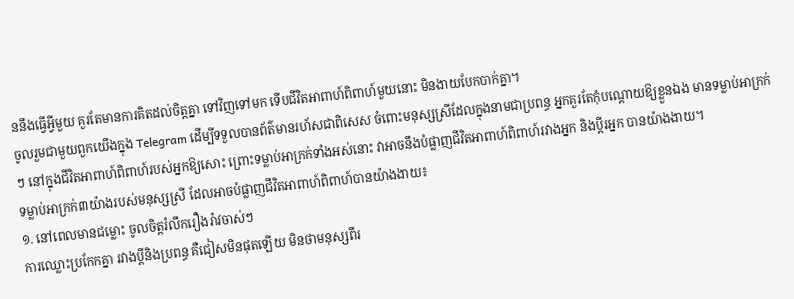ននឹងធ្វើអ្វីមួយ គួរតែមានការគិតដល់ចិត្តគ្នា ទៅវិញទៅមក ទើបជីវិតអាពាហ៍ពិពាហ៍មួយនោះ មិនងាយបែកបាក់គ្នា។
ចូលរួមជាមួយពួកយើងក្នុង Telegram ដើម្បីទទួលបានព័ត៌មានរហ័សជាពិសេស ចំពោះមនុស្សស្រីដែលក្នុងនាមជាប្រពន្ធ អ្នកគួរតែកុំបណ្តោយឱ្យខ្លួនឯង មានទម្លាប់អាក្រក់ៗ នៅក្នុងជីវិតអាពាហ៍ពិពាហ៍របស់អ្នកឱ្យសោះ ព្រោះទម្លាប់អាក្រក់ទាំងអស់នោះ វាអាចនឹងបំផ្លាញជីវិតអាពាហ៍ពិពាហ៍រវាងអ្នក និងប្តីរអ្នក បានយ៉ាងងាយ។
ទម្លាប់អាក្រក់៣យ៉ាងរបស់មនុស្សស្រី ដែលអាចបំផ្លាញជីវិតអាពាហ៍ពិពាហ៍បានយ៉ាងងាយ៖
១. នៅពេលមានជម្លោះ ចូលចិត្តរំលឹករឿងរ៉ាវចាស់ៗ
ការឈ្លោះប្រកែកគ្នា រវាងប្តីនិងប្រពន្ធ គឺជៀសមិនផុតឡើយ មិនថាមនុស្សពីរ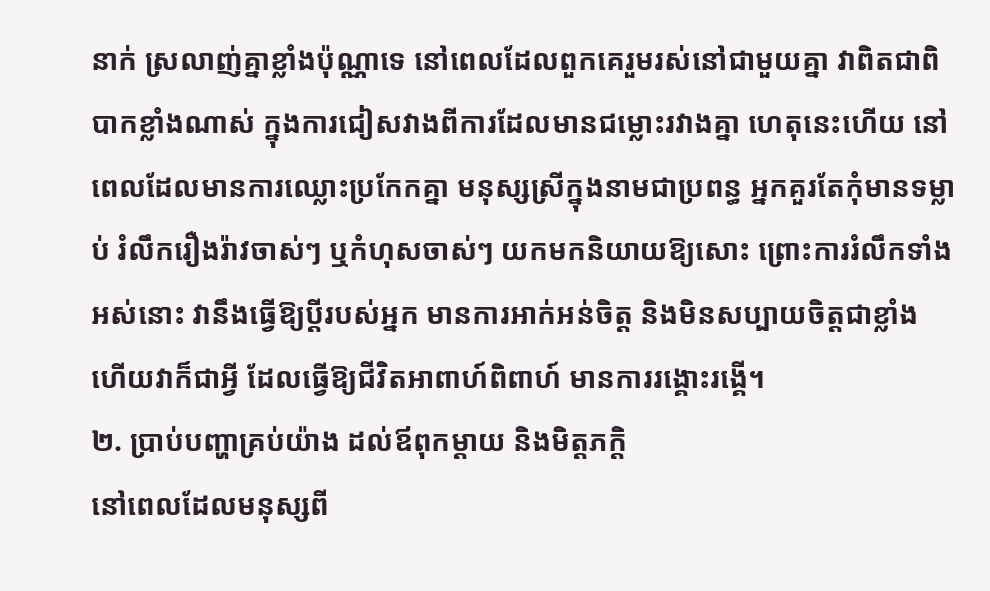នាក់ ស្រលាញ់គ្នាខ្លាំងប៉ុណ្ណាទេ នៅពេលដែលពួកគេរួមរស់នៅជាមួយគ្នា វាពិតជាពិបាកខ្លាំងណាស់ ក្នុងការជៀសវាងពីការដែលមានជម្លោះរវាងគ្នា ហេតុនេះហើយ នៅពេលដែលមានការឈ្លោះប្រកែកគ្នា មនុស្សស្រីក្នុងនាមជាប្រពន្ធ អ្នកគួរតែកុំមានទម្លាប់ រំលឹករឿងរ៉ាវចាស់ៗ ឬកំហុសចាស់ៗ យកមកនិយាយឱ្យសោះ ព្រោះការរំលឹកទាំងអស់នោះ វានឹងធ្វើឱ្យប្តីរបស់អ្នក មានការអាក់អន់ចិត្ត និងមិនសប្បាយចិត្តជាខ្លាំង ហើយវាក៏ជាអ្វី ដែលធ្វើឱ្យជីវិតអាពាហ៍ពិពាហ៍ មានការរង្គោះរង្គើ។
២. ប្រាប់បញ្ហាគ្រប់យ៉ាង ដល់ឪពុកម្តាយ និងមិត្តភក្តិ
នៅពេលដែលមនុស្សពី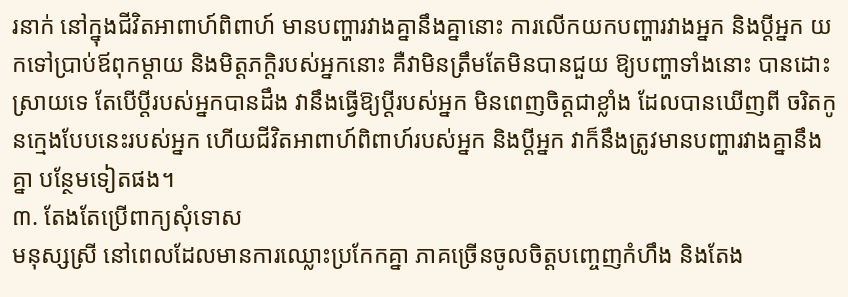រនាក់ នៅក្នុងជីវិតអាពាហ៍ពិពាហ៍ មានបញ្ហារវាងគ្នានឹងគ្នានោះ ការលើកយកបញ្ហារវាងអ្នក និងប្តីអ្នក យកទៅប្រាប់ឪពុកម្តាយ និងមិត្តភក្តិរបស់អ្នកនោះ គឺវាមិនត្រឹមតែមិនបានជួយ ឱ្យបញ្ហាទាំងនោះ បានដោះស្រាយទេ តែបើប្តីរបស់អ្នកបានដឹង វានឹងធ្វើឱ្យប្តីរបស់អ្នក មិនពេញចិត្តជាខ្លាំង ដែលបានឃើញពី ចរិតកូនក្មេងបែបនេះរបស់អ្នក ហើយជីវិតអាពាហ៍ពិពាហ៍របស់អ្នក និងប្តីអ្នក វាក៏នឹងត្រូវមានបញ្ហារវាងគ្នានឹងគ្នា បន្ថែមទៀតផង។
៣. តែងតែប្រើពាក្យសុំទោស
មនុស្សស្រី នៅពេលដែលមានការឈ្លោះប្រកែកគ្នា ភាគច្រើនចូលចិត្តបញ្ចេញកំហឹង និងតែង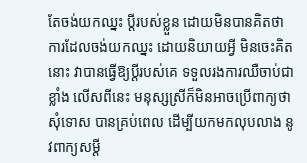តែចង់យកឈ្នះ ប្តីរបស់ខ្លួន ដោយមិនបានគិតថា ការដែលចង់យកឈ្នះ ដោយនិយាយអ្វី មិនចេះគិតនោះ វាបានធ្វើឱ្យប្តីរបស់គេ ទទួលរងការឈឺចាប់ជាខ្លាំង លើសពីនេះ មនុស្សស្រីក៏មិនអាចប្រើពាក្យថាសុំទោស បានគ្រប់ពេល ដើម្បីយកមកលុបលាង នូវពាក្យសម្តី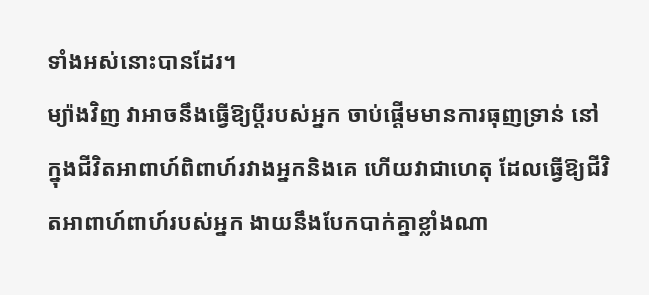ទាំងអស់នោះបានដែរ។
ម្យ៉ាងវិញ វាអាចនឹងធ្វើឱ្យប្តីរបស់អ្នក ចាប់ផ្តើមមានការធុញទ្រាន់ នៅក្នុងជីវិតអាពាហ៍ពិពាហ៍រវាងអ្នកនិងគេ ហើយវាជាហេតុ ដែលធ្វើឱ្យជីវិតអាពាហ៍ពាហ៍របស់អ្នក ងាយនឹងបែកបាក់គ្នាខ្លាំងណា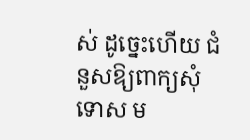ស់ ដូច្នេះហើយ ជំនួសឱ្យពាក្យសុំទោស ម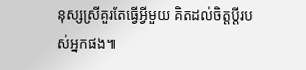នុស្សស្រីគួរតែធ្វើអ្វីមួយ គិតដល់ចិត្តប្តីរបស់អ្នកផង៕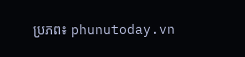ប្រភព៖ phunutoday.vn